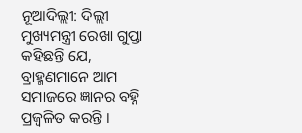ନୂଆଦିଲ୍ଲୀ: ଦିଲ୍ଲୀ ମୁଖ୍ୟମନ୍ତ୍ରୀ ରେଖା ଗୁପ୍ତା କହିଛନ୍ତି ଯେ, ବ୍ରାହ୍ମଣମାନେ ଆମ ସମାଜରେ ଜ୍ଞାନର ବହ୍ନି ପ୍ରଜ୍ୱଳିତ କରନ୍ତି ।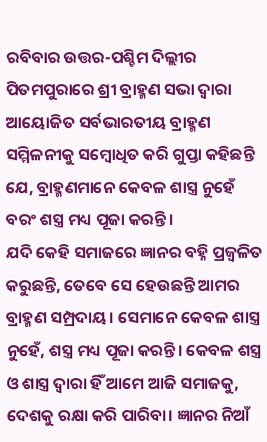ରବିବାର ଉତ୍ତର-ପଶ୍ଚିମ ଦିଲ୍ଲୀର ପିତମପୁରାରେ ଶ୍ରୀ ବ୍ରାହ୍ମଣ ସଭା ଦ୍ୱାରା ଆୟୋଜିତ ସର୍ବଭାରତୀୟ ବ୍ରାହ୍ମଣ ସମ୍ମିଳନୀକୁ ସମ୍ବୋଧିତ କରି ଗୁପ୍ତା କହିଛନ୍ତି ଯେ, ବ୍ରାହ୍ମଣମାନେ କେବଳ ଶାସ୍ତ୍ର ନୁହେଁ ବରଂ ଶସ୍ତ୍ର ମଧ୍ୟ ପୂଜା କରନ୍ତି।
ଯଦି କେହି ସମାଜରେ ଜ୍ଞାନର ବହ୍ନି ପ୍ରଜ୍ୱଳିତ କରୁଛନ୍ତି, ତେବେ ସେ ହେଉଛନ୍ତି ଆମର ବ୍ରାହ୍ମଣ ସମ୍ପ୍ରଦାୟ। ସେମାନେ କେବଳ ଶାସ୍ତ୍ର ନୁହେଁ, ଶସ୍ତ୍ର ମଧ୍ୟ ପୂଜା କରନ୍ତି। କେବଳ ଶସ୍ତ୍ର ଓ ଶାସ୍ତ୍ର ଦ୍ୱାରା ହିଁ ଆମେ ଆଜି ସମାଜକୁ, ଦେଶକୁ ରକ୍ଷା କରି ପାରିବା। ଜ୍ଞାନର ନିଆଁ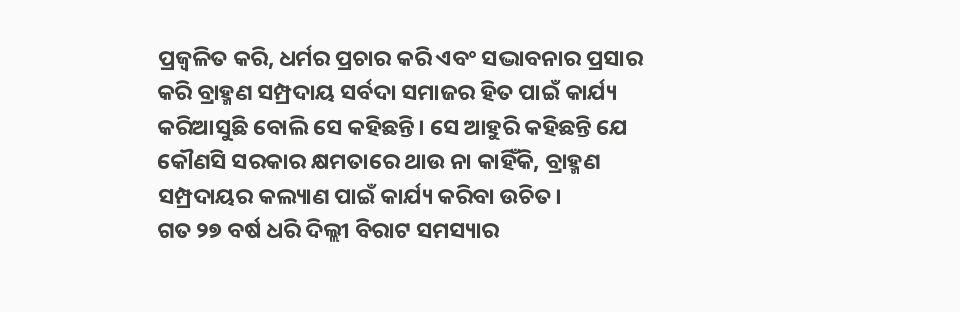ପ୍ରଜ୍ୱଳିତ କରି, ଧର୍ମର ପ୍ରଚାର କରି ଏବଂ ସଦ୍ଭାବନାର ପ୍ରସାର କରି ବ୍ରାହ୍ମଣ ସମ୍ପ୍ରଦାୟ ସର୍ବଦା ସମାଜର ହିତ ପାଇଁ କାର୍ଯ୍ୟ କରିଆସୁଛି ବୋଲି ସେ କହିଛନ୍ତି। ସେ ଆହୁରି କହିଛନ୍ତି ଯେ କୌଣସି ସରକାର କ୍ଷମତାରେ ଥାଉ ନା କାହିଁକି, ବ୍ରାହ୍ମଣ ସମ୍ପ୍ରଦାୟର କଲ୍ୟାଣ ପାଇଁ କାର୍ଯ୍ୟ କରିବା ଉଚିତ।
ଗତ ୨୭ ବର୍ଷ ଧରି ଦିଲ୍ଲୀ ବିରାଟ ସମସ୍ୟାର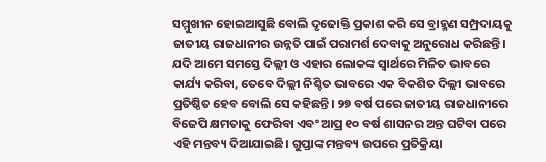ସମ୍ମୁଖୀନ ହୋଇଆସୁଛି ବୋଲି ଦୃଢୋକ୍ତି ପ୍ରକାଶ କରି ସେ ବ୍ରାହ୍ମଣ ସମ୍ପ୍ରଦାୟକୁ ଜାତୀୟ ରାଜଧାନୀର ଉନ୍ନତି ପାଇଁ ପରାମର୍ଶ ଦେବାକୁ ଅନୁରୋଧ କରିଛନ୍ତି। ଯଦି ଆମେ ସମସ୍ତେ ଦିଲ୍ଲୀ ଓ ଏହାର ଲୋକଙ୍କ ସ୍ୱାର୍ଥରେ ମିଳିତ ଭାବରେ କାର୍ଯ୍ୟ କରିବା, ତେବେ ଦିଲ୍ଲୀ ନିଶ୍ଚିତ ଭାବରେ ଏକ ବିକଶିତ ଦିଲ୍ଲୀ ଭାବରେ ପ୍ରତିଷ୍ଠିତ ହେବ ବୋଲି ସେ କହିଛନ୍ତି। ୨୭ ବର୍ଷ ପରେ ଜାତୀୟ ରାଜଧାନୀରେ ବିଜେପି କ୍ଷମତାକୁ ଫେରିବା ଏବଂ ଆପ୍ର ୧୦ ବର୍ଷ ଶାସନର ଅନ୍ତ ଘଟିବା ପରେ ଏହି ମନ୍ତବ୍ୟ ଦିଆଯାଇଛି। ଗୁପ୍ତାଙ୍କ ମନ୍ତବ୍ୟ ଉପରେ ପ୍ରତିକ୍ରିୟା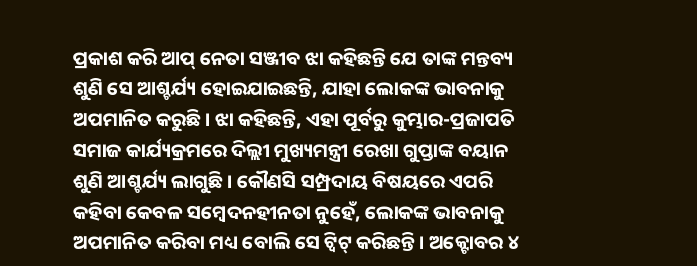ପ୍ରକାଶ କରି ଆପ୍ ନେତା ସଞ୍ଜୀବ ଝା କହିଛନ୍ତି ଯେ ତାଙ୍କ ମନ୍ତବ୍ୟ ଶୁଣି ସେ ଆଶ୍ଚର୍ଯ୍ୟ ହୋଇଯାଇଛନ୍ତି, ଯାହା ଲୋକଙ୍କ ଭାବନାକୁ ଅପମାନିତ କରୁଛି। ଝା କହିଛନ୍ତି, ଏହା ପୂର୍ବରୁ କୁମ୍ଭାର-ପ୍ରଜାପତି ସମାଜ କାର୍ଯ୍ୟକ୍ରମରେ ଦିଲ୍ଲୀ ମୁଖ୍ୟମନ୍ତ୍ରୀ ରେଖା ଗୁପ୍ତାଙ୍କ ବୟାନ ଶୁଣି ଆଶ୍ଚର୍ଯ୍ୟ ଲାଗୁଛି। କୌଣସି ସମ୍ପ୍ରଦାୟ ବିଷୟରେ ଏପରି କହିବା କେବଳ ସମ୍ବେଦନହୀନତା ନୁହେଁ, ଲୋକଙ୍କ ଭାବନାକୁ ଅପମାନିତ କରିବା ମଧ୍ୟ ବୋଲି ସେ ଟ୍ୱିଟ୍ କରିଛନ୍ତି। ଅକ୍ଟୋବର ୪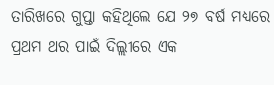ତାରିଖରେ ଗୁପ୍ତା କହିଥିଲେ ଯେ ୨୭ ବର୍ଷ ମଧ୍ୟରେ ପ୍ରଥମ ଥର ପାଇଁ ଦିଲ୍ଲୀରେ ଏକ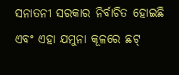ସନାତନୀ ସରକାର ନିର୍ବାଚିତ ହୋଇଛି ଏବଂ ଏହା ଯମୁନା କୂଳରେ ଛଟ୍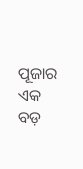ପୂଜାର ଏକ ବଡ଼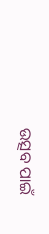ଉତ୍ସବ ପାଇଁ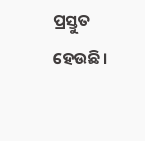ପ୍ରସ୍ତୁତ ହେଉଛି।